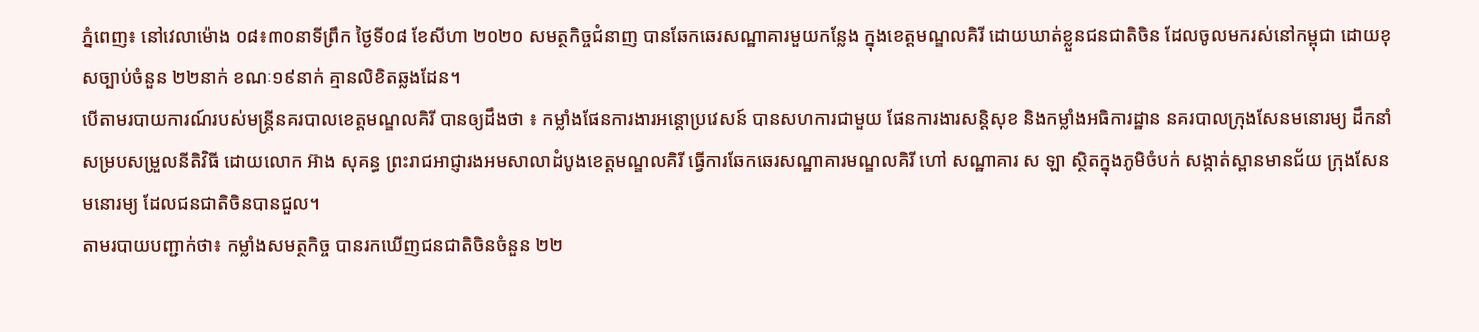ភ្នំពេញ៖ នៅវេលាម៉ោង ០៨៖៣០នាទីព្រឹក ថ្ងៃទី០៨ ខែសីហា ២០២០ សមត្ថកិច្ចជំនាញ បានឆែកឆេរសណ្ឋាគារមួយកន្លែង ក្នុងខេត្តមណ្ឌលគិរី ដោយឃាត់ខ្លួនជនជាតិចិន ដែលចូលមករស់នៅកម្ពុជា ដោយខុសច្បាប់ចំនួន ២២នាក់ ខណៈ១៩នាក់ គ្មានលិខិតឆ្លងដែន។
បើតាមរបាយការណ៍របស់មន្រ្តីនគរបាលខេត្តមណ្ឌលគិរី បានឲ្យដឹងថា ៖ កម្លាំងផែនការងារអន្តោប្រវេសន៍ បានសហការជាមួយ ផែនការងារសន្តិសុខ និងកម្លាំងអធិការដ្ឋាន នគរបាលក្រុងសែនមនោរម្យ ដឹកនាំសម្របសម្រួលនីតិវិធី ដោយលោក អ៊ាង សុគន្ធ ព្រះរាជអាជ្ញារងអមសាលាដំបូងខេត្តមណ្ឌលគិរី ធ្វើការឆែកឆេរសណ្ឋាគារមណ្ឌលគិរី ហៅ សណ្ឋាគារ ស ឡា ស្ថិតក្នុងភូមិចំបក់ សង្កាត់ស្ពានមានជ័យ ក្រុងសែនមនោរម្យ ដែលជនជាតិចិនបានជួល។
តាមរបាយបញ្ជាក់ថា៖ កម្លាំងសមត្ថកិច្ច បានរកឃើញជនជាតិចិនចំនួន ២២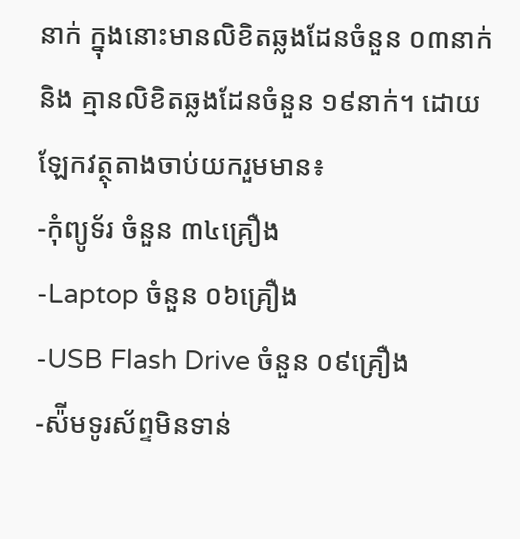នាក់ ក្នុងនោះមានលិខិតឆ្លងដែនចំនួន ០៣នាក់ និង គ្មានលិខិតឆ្លងដែនចំនួន ១៩នាក់។ ដោយឡែកវត្ថុតាងចាប់យករួមមាន៖
-កុំព្យូទ័រ ចំនួន ៣៤គ្រឿង
-Laptop ចំនួន ០៦គ្រឿង
-USB Flash Drive ចំនួន ០៩គ្រឿង
-ស៉ីមទូរស័ព្ទមិនទាន់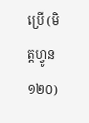ប្រើ (មិត្តហ្វូន ១២០)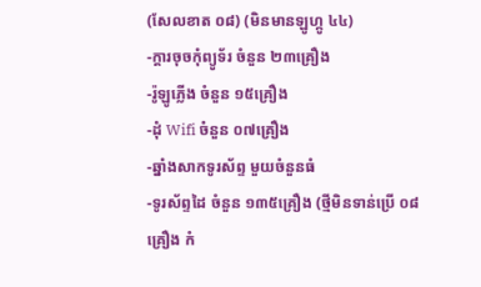(សែលខាត ០៨) (មិនមានឡូហ្កូ ៤៤)
-ក្តារចុចកុំព្យូទ័រ ចំនួន ២៣គ្រឿង
-រ៉ូឡូភ្លើង ចំនួន ១៥គ្រឿង
-ដុំ Wifi ចំនួន ០៧គ្រឿង
-ឆ្នាំងសាកទូរស័ព្ទ មួយចំនួនធំ
-ទូរស័ព្ទដៃ ចំនួន ១៣៥គ្រឿង (ថ្មីមិនទាន់ប្រើ ០៨គ្រឿង កំ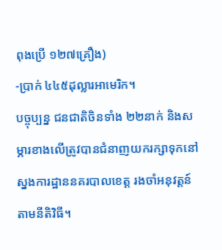ពុងប្រើ ១២៧គ្រឿង)
-ប្រាក់ ៤៤៥ដុល្លារអាមេរិក។
បច្ចុប្បន្ន ជនជាតិចិនទាំង ២២នាក់ និងសម្ភារខាងលើត្រូវបានជំនាញយករក្សាទុកនៅស្នងការដ្ឋាននគរបាលខេត្ត រងចាំអនុវត្តន៍តាមនីតិវិធី។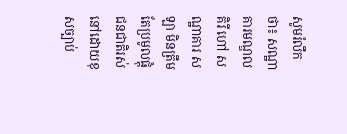សូមរំលឹកថា៖ សណ្ឋាគារមណ្ឌលគិរី ហៅ សណ្ឋាគារ ស ឡា មិនត្រឹមតែប្រមូលផ្តុំជនជាតិរស់នៅដោយខុសច្បាប់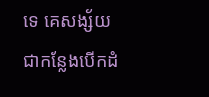ទេ គេសង្ស័យជាកន្លែងបើកដំ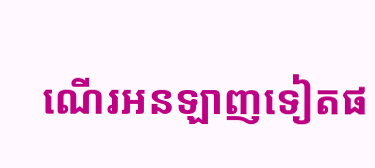ណើរអនឡាញទៀតផ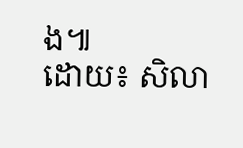ង៕
ដោយ៖ សិលា